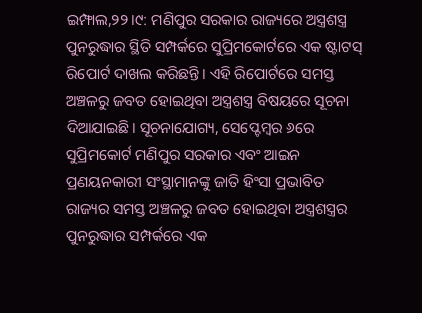ଇମ୍ଫାଲ,୨୨।୯: ମଣିପୁର ସରକାର ରାଜ୍ୟରେ ଅସ୍ତ୍ରଶସ୍ତ୍ର ପୁନରୁଦ୍ଧାର ସ୍ଥିତି ସମ୍ପର୍କରେ ସୁପ୍ରିମକୋର୍ଟରେ ଏକ ଷ୍ଟାଟସ୍ ରିପୋର୍ଟ ଦାଖଲ କରିଛନ୍ତି। ଏହି ରିପୋର୍ଟରେ ସମସ୍ତ ଅଞ୍ଚଳରୁ ଜବତ ହୋଇଥିବା ଅସ୍ତ୍ରଶସ୍ତ୍ର ବିଷୟରେ ସୂଚନା ଦିଆଯାଇଛି। ସୂଚନାଯୋଗ୍ୟ, ସେପ୍ଟେମ୍ବର ୬ରେ ସୁପ୍ରିମକୋର୍ଟ ମଣିପୁର ସରକାର ଏବଂ ଆଇନ ପ୍ରଣୟନକାରୀ ସଂସ୍ଥାମାନଙ୍କୁ ଜାତି ହିଂସା ପ୍ରଭାବିତ ରାଜ୍ୟର ସମସ୍ତ ଅଞ୍ଚଳରୁ ଜବତ ହୋଇଥିବା ଅସ୍ତ୍ରଶସ୍ତ୍ରର ପୁନରୁଦ୍ଧାର ସମ୍ପର୍କରେ ଏକ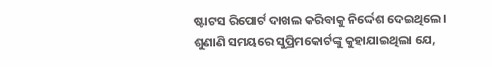ଷ୍ଟାଟସ ରିପୋର୍ଟ ଦାଖଲ କରିବାକୁ ନିର୍ଦ୍ଦେଶ ଦେଇଥିଲେ।
ଶୁଣାଣି ସମୟରେ ସୁପ୍ରିମକୋର୍ଟଙ୍କୁ କୁହାଯାଇଥିଲା ଯେ,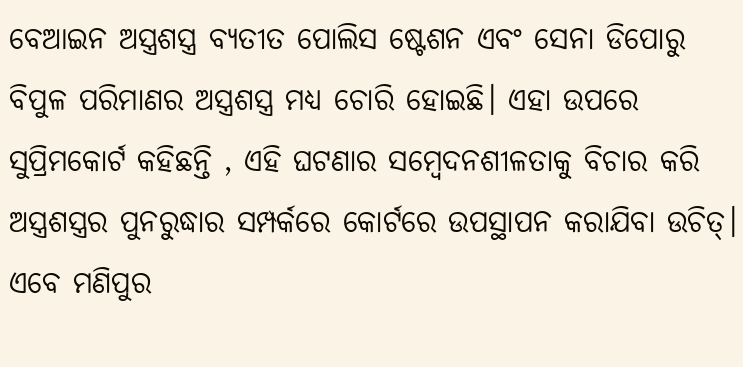ବେଆଇନ ଅସ୍ତ୍ରଶସ୍ତ୍ର ବ୍ୟତୀତ ପୋଲିସ ଷ୍ଟେଶନ ଏବଂ ସେନା ଡିପୋରୁ ବିପୁଳ ପରିମାଣର ଅସ୍ତ୍ରଶସ୍ତ୍ର ମଧ୍ୟ ଚୋରି ହୋଇଛି। ଏହା ଉପରେ ସୁପ୍ରିମକୋର୍ଟ କହିଛନ୍ତି , ଏହି ଘଟଣାର ସମ୍ବେଦନଶୀଳତାକୁ ବିଚାର କରି ଅସ୍ତ୍ରଶସ୍ତ୍ରର ପୁନରୁଦ୍ଧାର ସମ୍ପର୍କରେ କୋର୍ଟରେ ଉପସ୍ଥାପନ କରାଯିବା ଉଚିତ୍। ଏବେ ମଣିପୁର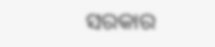ସରକାର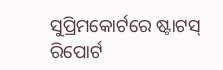ସୁପ୍ରିମକୋର୍ଟରେ ଷ୍ଟାଟସ୍ ରିପୋର୍ଟ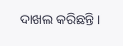ଦାଖଲ କରିଛନ୍ତି।